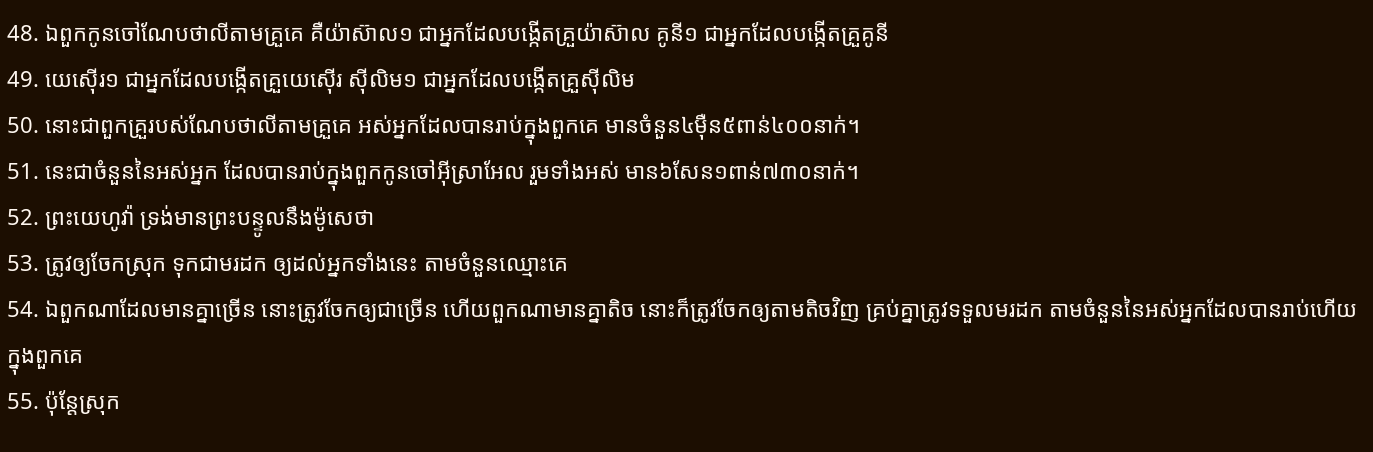48. ឯពួកកូនចៅណែបថាលីតាមគ្រួគេ គឺយ៉ាស៊ាល១ ជាអ្នកដែលបង្កើតគ្រួយ៉ាស៊ាល គូនី១ ជាអ្នកដែលបង្កើតគ្រួគូនី
49. យេស៊ើរ១ ជាអ្នកដែលបង្កើតគ្រួយេស៊ើរ ស៊ីលិម១ ជាអ្នកដែលបង្កើតគ្រួស៊ីលិម
50. នោះជាពួកគ្រួរបស់ណែបថាលីតាមគ្រួគេ អស់អ្នកដែលបានរាប់ក្នុងពួកគេ មានចំនួន៤ម៉ឺន៥ពាន់៤០០នាក់។
51. នេះជាចំនួននៃអស់អ្នក ដែលបានរាប់ក្នុងពួកកូនចៅអ៊ីស្រាអែល រួមទាំងអស់ មាន៦សែន១ពាន់៧៣០នាក់។
52. ព្រះយេហូវ៉ា ទ្រង់មានព្រះបន្ទូលនឹងម៉ូសេថា
53. ត្រូវឲ្យចែកស្រុក ទុកជាមរដក ឲ្យដល់អ្នកទាំងនេះ តាមចំនួនឈ្មោះគេ
54. ឯពួកណាដែលមានគ្នាច្រើន នោះត្រូវចែកឲ្យជាច្រើន ហើយពួកណាមានគ្នាតិច នោះក៏ត្រូវចែកឲ្យតាមតិចវិញ គ្រប់គ្នាត្រូវទទួលមរដក តាមចំនួននៃអស់អ្នកដែលបានរាប់ហើយក្នុងពួកគេ
55. ប៉ុន្តែស្រុក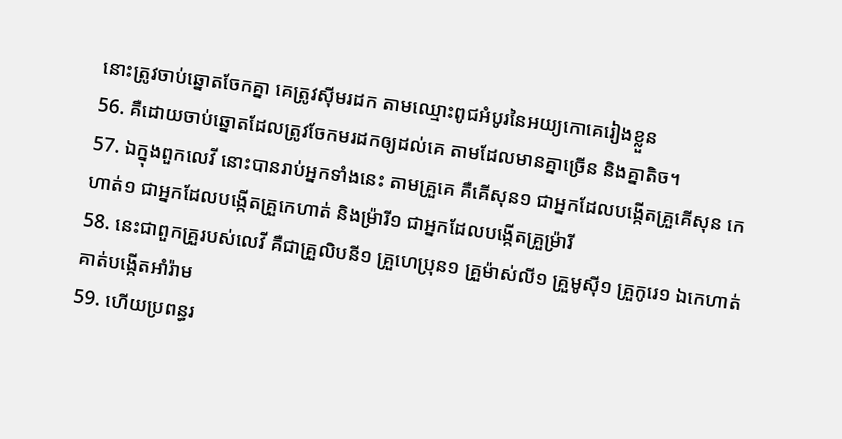នោះត្រូវចាប់ឆ្នោតចែកគ្នា គេត្រូវស៊ីមរដក តាមឈ្មោះពូជអំបូរនៃអយ្យកោគេរៀងខ្លួន
56. គឺដោយចាប់ឆ្នោតដែលត្រូវចែកមរដកឲ្យដល់គេ តាមដែលមានគ្នាច្រើន និងគ្នាតិច។
57. ឯក្នុងពួកលេវី នោះបានរាប់អ្នកទាំងនេះ តាមគ្រួគេ គឺគើសុន១ ជាអ្នកដែលបង្កើតគ្រួគើសុន កេហាត់១ ជាអ្នកដែលបង្កើតគ្រួកេហាត់ និងម្រ៉ារី១ ជាអ្នកដែលបង្កើតគ្រួម្រ៉ារី
58. នេះជាពួកគ្រួរបស់លេវី គឺជាគ្រួលិបនី១ គ្រួហេប្រុន១ គ្រួម៉ាស់លី១ គ្រួមូស៊ី១ គ្រួកូរេ១ ឯកេហាត់គាត់បង្កើតអាំរ៉ាម
59. ហើយប្រពន្ធរ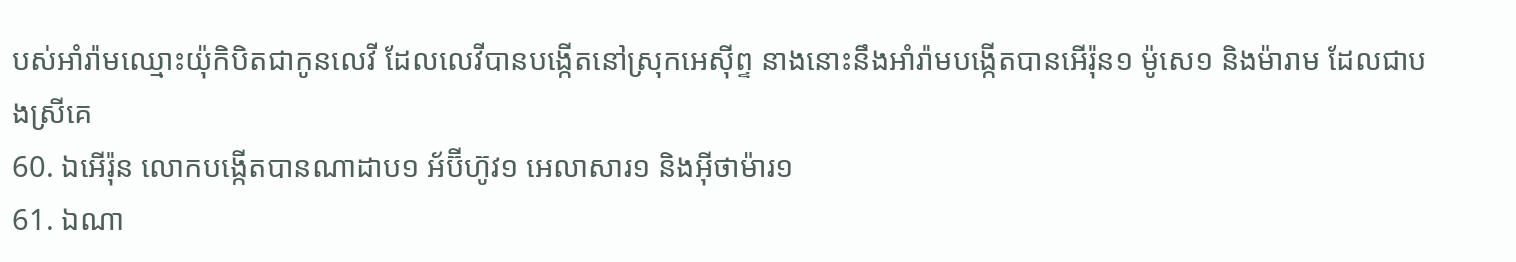បស់អាំរ៉ាមឈ្មោះយ៉ុកិបិតជាកូនលេវី ដែលលេវីបានបង្កើតនៅស្រុកអេស៊ីព្ទ នាងនោះនឹងអាំរ៉ាមបង្កើតបានអើរ៉ុន១ ម៉ូសេ១ និងម៉ារាម ដែលជាបងស្រីគេ
60. ឯអើរ៉ុន លោកបង្កើតបានណាដាប១ អ័ប៊ីហ៊ូវ១ អេលាសារ១ និងអ៊ីថាម៉ារ១
61. ឯណា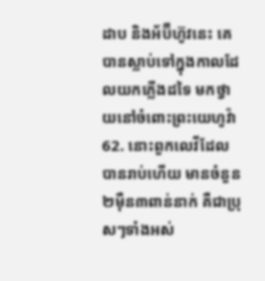ដាប និងអ័ប៊ីហ៊ូវនេះ គេបានស្លាប់ទៅក្នុងកាលដែលយកភ្លើងដទៃ មកថ្វាយនៅចំពោះព្រះយេហូវ៉ា
62. នោះពួកលេវីដែលបានរាប់ហើយ មានចំនួន២ម៉ឺន៣ពាន់នាក់ គឺជាប្រុសៗទាំងអស់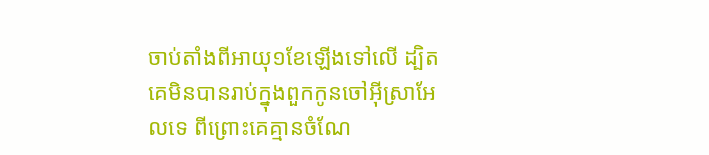ចាប់តាំងពីអាយុ១ខែឡើងទៅលើ ដ្បិតគេមិនបានរាប់ក្នុងពួកកូនចៅអ៊ីស្រាអែលទេ ពីព្រោះគេគ្មានចំណែ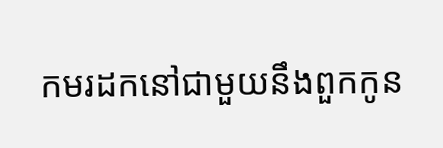កមរដកនៅជាមួយនឹងពួកកូន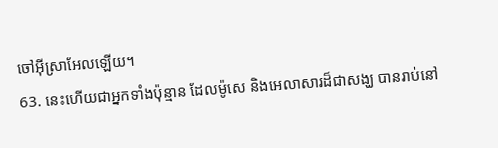ចៅអ៊ីស្រាអែលឡើយ។
63. នេះហើយជាអ្នកទាំងប៉ុន្មាន ដែលម៉ូសេ និងអេលាសារដ៏ជាសង្ឃ បានរាប់នៅ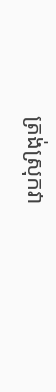ត្រង់ស្រុកវា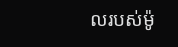លរបស់ម៉ូ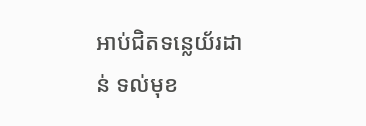អាប់ជិតទន្លេយ័រដាន់ ទល់មុខ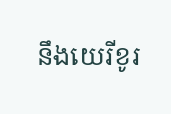នឹងយេរីខូរ